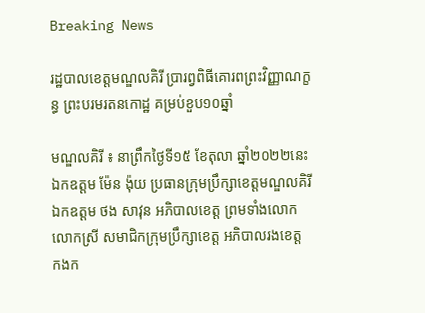Breaking News

រដ្ឋបាលខេត្តមណ្ឌលគិរី ប្រារព្វពិធីគោរពព្រះវិញ្ញាណក្ខន្ធ ព្រះបរមរតនកោដ្ឋ គម្រប់ខួប១០ឆ្នាំ

មណ្ឌលគិរី ៖ នាព្រឹកថ្ងៃទី១៥ ខែតុលា ឆ្នាំ២០២២នេះ ឯកឧត្តម ម៉ែន ង៉ុយ ប្រធានក្រុមប្រឹក្សាខេត្តមណ្ឌលគិរី ឯកឧត្តម ថង សាវុន អភិបាលខេត្ត ព្រមទាំងលោក លោកស្រី សមាជិកក្រុមប្រឹក្សាខេត្ត អភិបាលរងខេត្ត កងក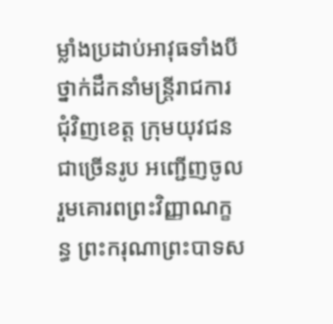ម្លាំងប្រដាប់អាវុធទាំងបី ថ្នាក់ដឹកនាំមន្រ្តីរាជការជុំវិញខេត្ត ក្រុមយុវជនជាច្រើនរូប អញ្ជើញចូលរួមគោរពព្រះវិញ្ញាណក្ខន្ធ ព្រះករុណាព្រះបាទស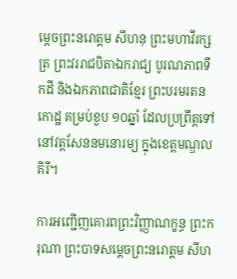ម្ដេចព្រះនរោត្តម សីហនុ ព្រះមហាវីរក្សត្រ ព្រះវររាជបិតាឯករាជ្យ បូរណភាពទឹកដី និងឯកភាពជាតិខ្មែរ ព្រះបរមរតនកោដ្ឋ គម្រប់ខួប ១០ឆ្នាំ ដែលប្រព្រឹត្តទៅនៅវត្តសែននមនោរម្យ ក្នុងខេត្តមណ្ឌលគិរី។

ការអញ្ជើញគោរពព្រះវិញ្ញាណក្ខន្ធ ព្រះករុណា ព្រះបាទសម្ដេចព្រះនរោត្តម សីហ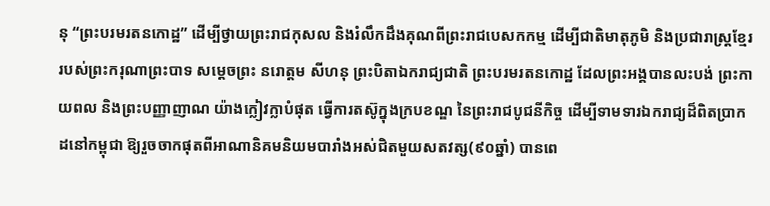នុ “ព្រះបរមរតនកោដ្ឋ” ដើម្បីថ្វាយព្រះរាជកុសល និងរំលឹកដឹងគុណពីព្រះរាជបេសកកម្ម ដើម្បីជាតិមាតុភូមិ និងប្រជារាស្ត្រខ្មែរ របស់ព្រះករុណាព្រះបាទ សម្តេចព្រះ នរោត្តម សីហនុ ព្រះបិតាឯករាជ្យជាតិ ព្រះបរមរតនកោដ្ឋ ដែលព្រះអង្គបានលះបង់ ព្រះកាយពល និងព្រះបញ្ញាញាណ យ៉ាងក្លៀវក្លាបំផុត ធ្វើការតស៊ូក្នុងក្របខណ្ឌ នៃព្រះរាជបូជនីកិច្ច ដើម្បីទាមទារឯករាជ្យដ៏ពិតប្រាកដនៅកម្ពុជា ឱ្យរួចចាកផុតពីអាណានិគមនិយមបារាំងអស់ជិតមួយសតវត្ស(៩០ឆ្នាំ) បានពេ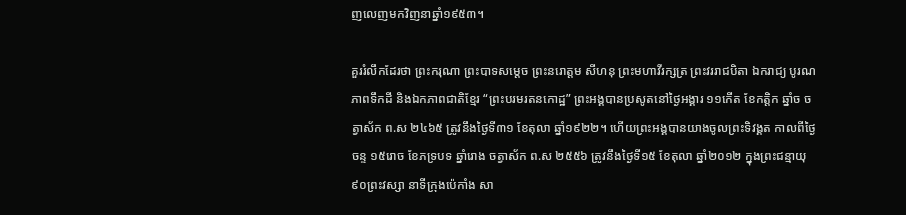ញលេញមកវិញនាឆ្នាំ១៩៥៣។

គួររំលឹកដែរថា ព្រះករុណា ព្រះបាទសម្តេច ព្រះនរោត្តម សីហនុ ព្រះមហាវីរក្សត្រ ព្រះវររាជបិតា ឯករាជ្យ បូរណភាពទឹកដី និងឯកភាពជាតិខ្មែរ “ព្រះបរមរតនកោដ្ឋ” ព្រះអង្គបានប្រសូតនៅថ្ងៃអង្គារ ១១កើត ខែកត្តិក ឆ្នាំច ចត្វាស័ក ព.ស ២៤៦៥ ត្រូវនឹងថ្ងៃទី៣១ ខែតុលា ឆ្នាំ១៩២២។ ហើយព្រះអង្គបានយាងចូលព្រះទិវង្គត កាលពីថ្ងៃចន្ទ ១៥រោច ខែភទ្របទ ឆ្នាំរោង ចត្វាស័ក ព.ស ២៥៥៦ ត្រូវនឹងថ្ងៃទី១៥ ខែតុលា ឆ្នាំ២០១២ ក្នុងព្រះជន្មាយុ ៩០ព្រះវស្សា នាទីក្រុងប៉េកាំង សា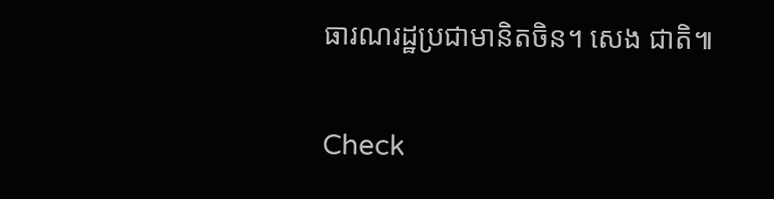ធារណរដ្ឋប្រជាមានិតចិន។ សេង ជាតិ៕

Check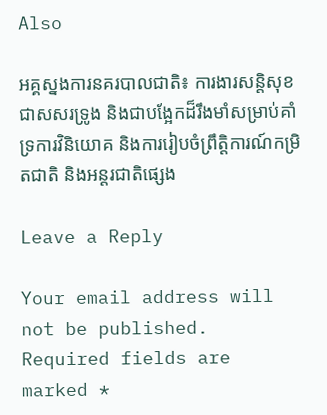Also

អគ្គស្នងការនគរបាលជាតិ៖ ការងារសន្តិសុខ ជាសសរទ្រូង និងជាបង្អែកដ៏រឹងមាំសម្រាប់គាំទ្រការវិនិយោគ និងការរៀបចំព្រឹត្តិការណ៍កម្រិតជាតិ និងអន្តរជាតិផ្សេង

Leave a Reply

Your email address will not be published. Required fields are marked *